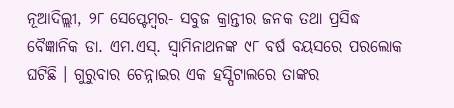ନୂଆଦିଲ୍ଲୀ, ୨୮ ସେପ୍ଟେମ୍ବର- ସବୁଜ କ୍ରାନ୍ତୀର ଜନକ ତଥା ପ୍ରସିଦ୍ଧ ବୈଜ୍ଞାନିକ ଡା. ଏମ.ଏସ୍. ସ୍ଵାମିନାଥନଙ୍କ ୯୮ ବର୍ଷ ବୟସରେ ପରଲୋକ ଘଟିଛି । ଗୁରୁବାର ଚେନ୍ନାଇର ଏକ ହସ୍ପିଟାଲରେ ତାଙ୍କର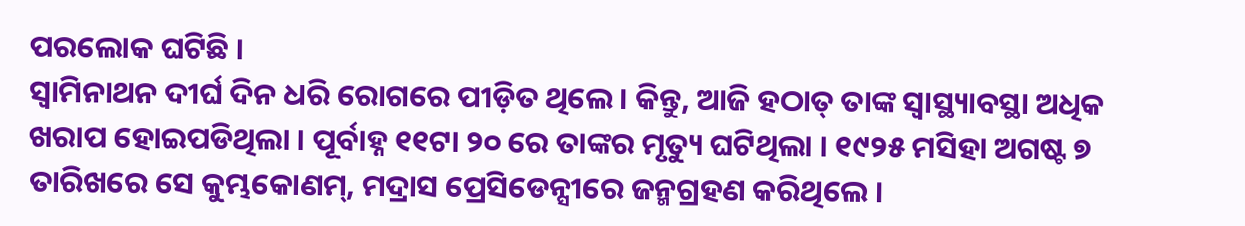ପରଲୋକ ଘଟିଛି ।
ସ୍ଵାମିନାଥନ ଦୀର୍ଘ ଦିନ ଧରି ରୋଗରେ ପୀଡ଼ିତ ଥିଲେ । କିନ୍ତୁ, ଆଜି ହଠାତ୍ ତାଙ୍କ ସ୍ଵାସ୍ଥ୍ୟାବସ୍ଥା ଅଧିକ ଖରାପ ହୋଇପଡିଥିଲା । ପୂର୍ବାହ୍ନ ୧୧ଟା ୨୦ ରେ ତାଙ୍କର ମୃତ୍ୟୁ ଘଟିଥିଲା । ୧୯୨୫ ମସିହା ଅଗଷ୍ଟ ୭ ତାରିଖରେ ସେ କୁମ୍ଭକୋଣମ୍, ମଦ୍ରାସ ପ୍ରେସିଡେନ୍ସୀରେ ଜନ୍ମଗ୍ରହଣ କରିଥିଲେ ।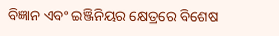ବିଜ୍ଞାନ ଏବଂ ଇଞ୍ଜିନିୟର କ୍ଷେତ୍ରରେ ବିଶେଷ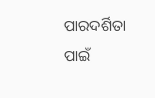ପାରଦର୍ଶିତା ପାଇଁ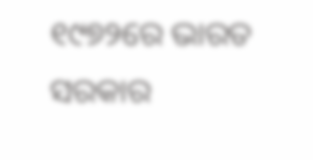୧୯୭୨ରେ ଭାରତ ସରକାର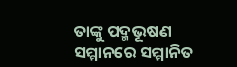ତାଙ୍କୁ ପଦ୍ମଭୂଷଣ ସମ୍ମାନରେ ସମ୍ମାନିତ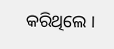କରିଥିଲେ ।